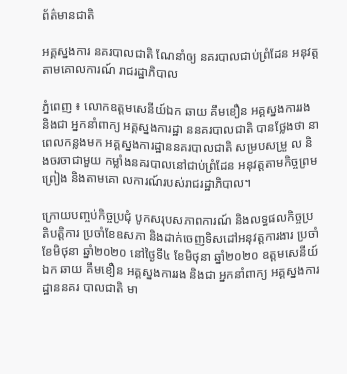ព័ត៌មានជាតិ

អគ្គស្នងការ នគរបាលជាតិ ណែនាំឲ្យ នគរបាលជាប់ព្រំដែន អនុវត្តតាមគោលការណ៍ រាជរដ្ឋាភិបាល

ភ្នំពេញ ៖ លោកឧត្តមសេនីយ៍ឯក ឆាយ គឹមខឿន អគ្គស្នងការរង និងជា អ្នកនាំពាក្យ អគ្គស្នងការដ្ឋា ននគរបាលជាតិ បានថ្លែងថា នាពេលកន្លងមក អគ្គស្នងការដ្ឋាននគរបាលជាតិ សម្របសម្រួ ល និងចរចាជាមួយ កម្លាំងនគរបាលនៅជាប់ព្រំដែន អនុវត្តតាមកិច្ចព្រមព្រៀង និងតាមគោ លការណ៍របស់រាជរដ្ឋាភិបាល។

ក្រោយបញ្ចប់កិច្ចប្រជុំ បូកសរុបសភាពការណ៍ និងលទ្ធផលកិច្ចប្រតិបត្តិការ ប្រចាំខែឧសភា និងដាក់ចេញទិសដៅអនុវត្តការងារ ប្រចាំខែមិថុនា ឆ្នាំ២០២០ នៅថ្ងៃទី៤ ខែមិថុនា ឆ្នាំ២០២០ ឧត្តមសេនីយ៍ឯក ឆាយ គឹមខឿន អគ្គស្នងការរង និងជា អ្នកនាំពាក្យ អគ្គស្នងការដ្ឋាននគរ បាលជាតិ មា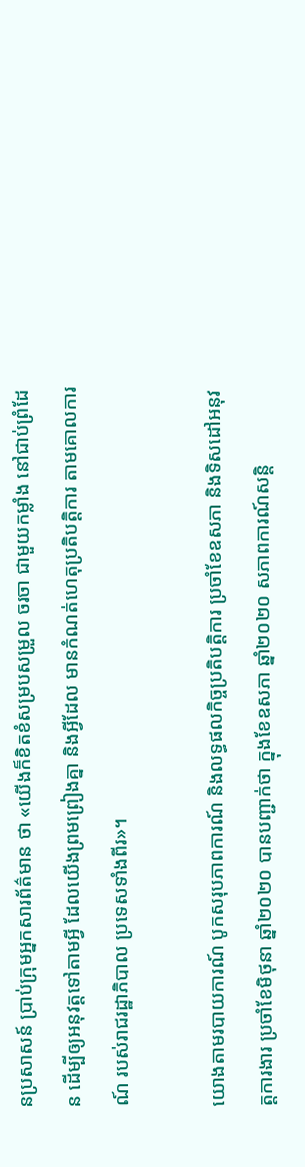នប្រសាសន៍ ប្រាប់ក្រុមអ្នកសារព័ត៌មាន ថា «យើងក៏ខិតខំសម្របសម្រួល ចរចា ជាមួយកម្លាំង នៅជាប់ព្រំដែន ដើម្បីឲ្យអនុវត្តទៅតាមអ្វី ដែលយើងព្រមព្រៀងគ្នា និងអ្វីដែល មានកំណត់ហេតុប្រតិបត្តិការ តាមគោលការណ៍ របស់រាជរដ្ឋាភិបាល ប្រទេសទាំងពីរ»។

យោងតាមរបាយការណ៍ បូកសរុបភាពការណ៍ និងលទ្ធផលកិច្ចប្រតិបត្តិការ ប្រចាំខែឧសភា និងទិសដៅអនុវត្តការងារ ប្រចាំខែមិថុនា ឆ្នាំ២០២០ បានបញ្ជាក់ថា ក្នុងខែឧសភា ឆ្នាំ២០២០ សភាពការណ៍សន្តិ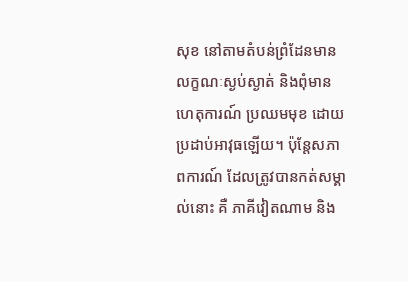សុខ នៅតាមតំបន់ព្រំដែនមាន លក្ខណៈស្ងប់ស្ងាត់ និងពុំមានហេតុការណ៍ ប្រឈមមុខ ដោយប្រដាប់អាវុធឡើយ។ ប៉ុន្តែសភាពការណ៍ ដែលត្រូវបានកត់សម្គាល់នោះ គឺ ភាគីវៀតណាម និង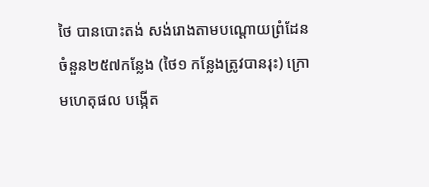ថៃ បានបោះតង់ សង់រោងតាមបណ្តោយព្រំដែន ចំនួន២៥៧កន្លែង (ថៃ១ កន្លែងត្រូវបានរុះ) ក្រោមហេតុផល បង្កើត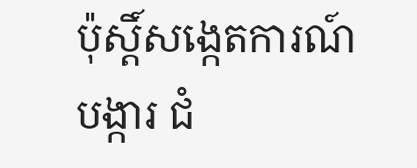ប៉ុស្តិ៍សង្កេតការណ៍បង្ការ ជំ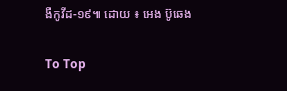ងឺកូវីដ-១៩៕ ដោយ ៖ អេង ប៊ូឆេង

To Top